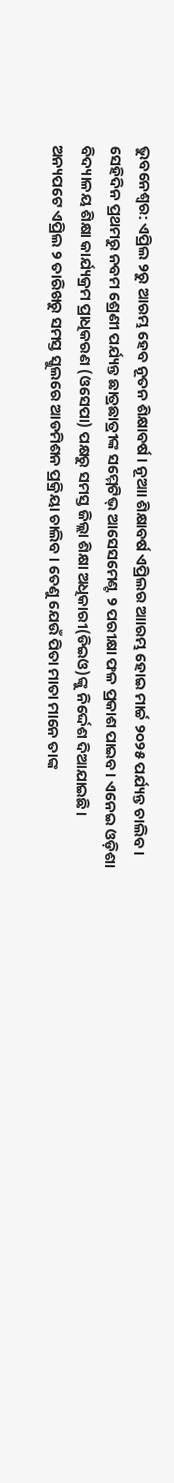ଭୁବନେଶ୍ଵର: ଏପ୍ରିଲ ୨ରୁ ଆରମ୍ଭ ହେବ ନୂତନ ଶିକ୍ଷାବର୍ଷ । ନୂଆା ଶିକ୍ଷାବର୍ଷ ଏପ୍ରିଲର ଆାରମ୍ଭ ହୋଇ ମାର୍ଚ୍ଚ ୨୦୨୫ ପର୍ଯ୍ୟନ୍ତ ଚାଲିବ । ସେହିଦିନ ପ୍ରଥମରୁ ନବମ ଶ୍ରେଣୀ ପର୍ଯ୍ୟନ୍ତ ଛାତ୍ରଛାତ୍ରୀଙ୍କ ସମ୍ମେଟିଭ୍ ଆସେସମେଣ୍ଟ ୨ ପରୀକ୍ଷା ଫଳ ପ୍ରକାଶ ପାଇବ। ଏନେଇ ଓଡ଼ିଶା ବିଦ୍ୟାଳୟ ଶିକ୍ଷା କାର୍ଯ୍ୟକ୍ରମ ପ୍ରାଧିକରଣ (ଓସେପା) ପକ୍ଷରୁ ସମସ୍ତ ଜିଲ୍ଲା ଶିକ୍ଷା ଅଧିକାରୀ(ଡିଇଓ)ଙ୍କୁ ନିର୍ଦ୍ଦେଶ ଦିଆଯାଇଛି।
ଅନ୍ୟପଟେ ଏପ୍ରିଲ ୨ ତାରିଖରୁ ସମସ୍ତ ସ୍କୁଲରେ ଆଡମିଶନ ପ୍ରକ୍ରିୟା ଚାଲିବ । ତେଣୁ ଯେଉଁ ପିତା ମାତା ମାନେ ତାଙ୍କ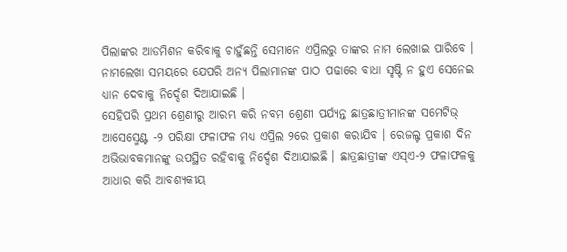ପିଲାଙ୍କର ଆଡମିଶନ କରିବାକୁ ଚାହୁଁଛନ୍ତି ସେମାନେ ଏପ୍ରିଲରୁ ତାଙ୍କର ନାମ ଲେଖାଇ ପାରିବେ । ନାମଲେଖା ସମୟରେ ଯେପରି ଅନ୍ୟ ପିଲାମାନଙ୍କ ପାଠ ପଢାରେ ବାଧା ସୃଷ୍ଟି ନ ହୁଏ ସେନେଇ ଧ୍ୟାନ ଦେବାକୁ ନିର୍ଦ୍ଦେଶ ଦିଆଯାଇଛି ।
ସେହିପରି ପ୍ରଥମ ଶ୍ରେଣୀରୁ ଆରମ୍ଭ କରି ନବମ ଶ୍ରେଣୀ ପର୍ଯ୍ୟନ୍ତ ଛାତ୍ରଛାତ୍ରୀମାନଙ୍କ ସମେଟିଭ୍ ଆସେସ୍ମେଣ୍ଟ -୨ ପରିକ୍ଷା ଫଳାଫଳ ମଧ୍ୟ ଏପ୍ରିଲ ୨ରେ ପ୍ରକାଶ କରାଯିବ । ରେଜଲ୍ଟ ପ୍ରକାଶ ଦିନ ଅଭିଭାବକମାନଙ୍କୁ ଉପସ୍ଥିତ ରହିବାକୁ ନିର୍ଦ୍ଦେଶ ଦିଆଯାଇଛି । ଛାତ୍ରଛାତ୍ରୀଙ୍କ ଏସ୍ଏ-୨ ଫଳାଫଳକୁ ଆଧାର କରି ଆବଶ୍ୟକୀୟ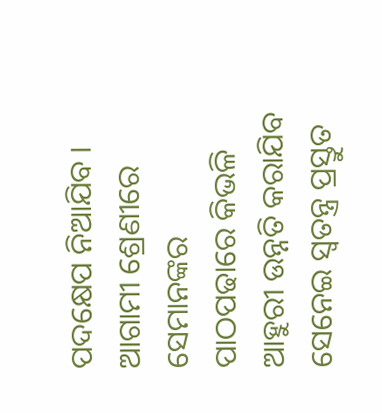ପଦକ୍ଷେପ ନିଆଯିବ । ଆଗାମୀ ଶ୍ରେଣୀରେ ସେମାନଙ୍କର ପାଠପଢାରେ କିଭଳି ଆହୁରୀ ଉନ୍ନତି କରାଯିବ ସେନେଇ ସ୍ଵତନ୍ତ୍ର ପ୍ରସ୍ତୁତ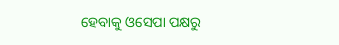ହେବାକୁ ଓସେପା ପକ୍ଷରୁ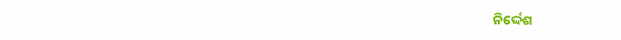ନିର୍ଦ୍ଦେଶ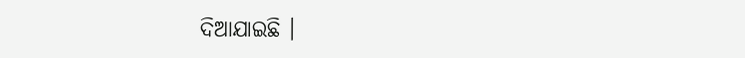ଦିଆଯାଇଛି ।